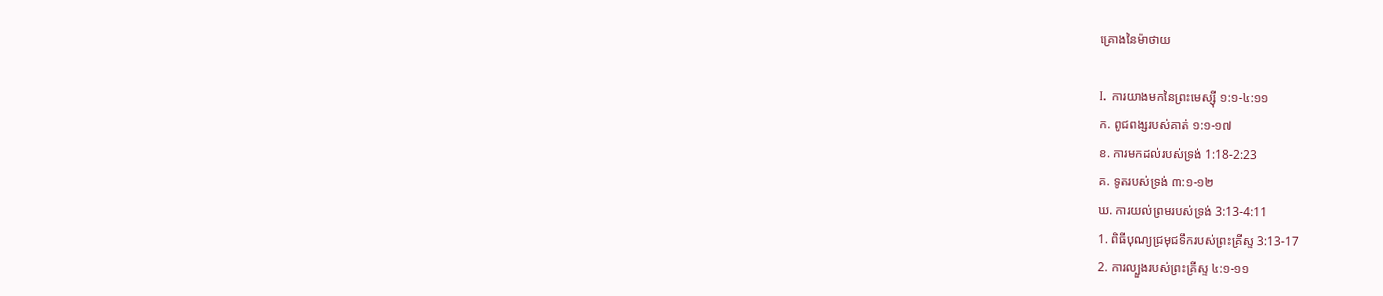គ្រោងនៃម៉ាថាយ

I. ការយាងមកនៃព្រះមេស្ស៊ី ១:១-៤:១១
ក. ពូជពង្សរបស់គាត់ ១:១-១៧
ខ. ការមកដល់របស់ទ្រង់ 1:18-2:23
គ. ទូតរបស់ទ្រង់ ៣:១-១២
ឃ. ការយល់ព្រមរបស់ទ្រង់ 3:13-4:11
1. ពិធីបុណ្យជ្រមុជទឹករបស់ព្រះគ្រីស្ទ 3:13-17
2. ការល្បួងរបស់ព្រះគ្រីស្ទ ៤:១-១១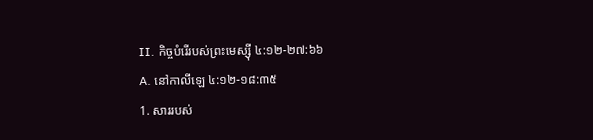II. កិច្ចបំរើរបស់ព្រះមេស្ស៊ី ៤:១២-២៧:៦៦
A. នៅកាលីឡេ ៤:១២-១៨:៣៥
1. សាររបស់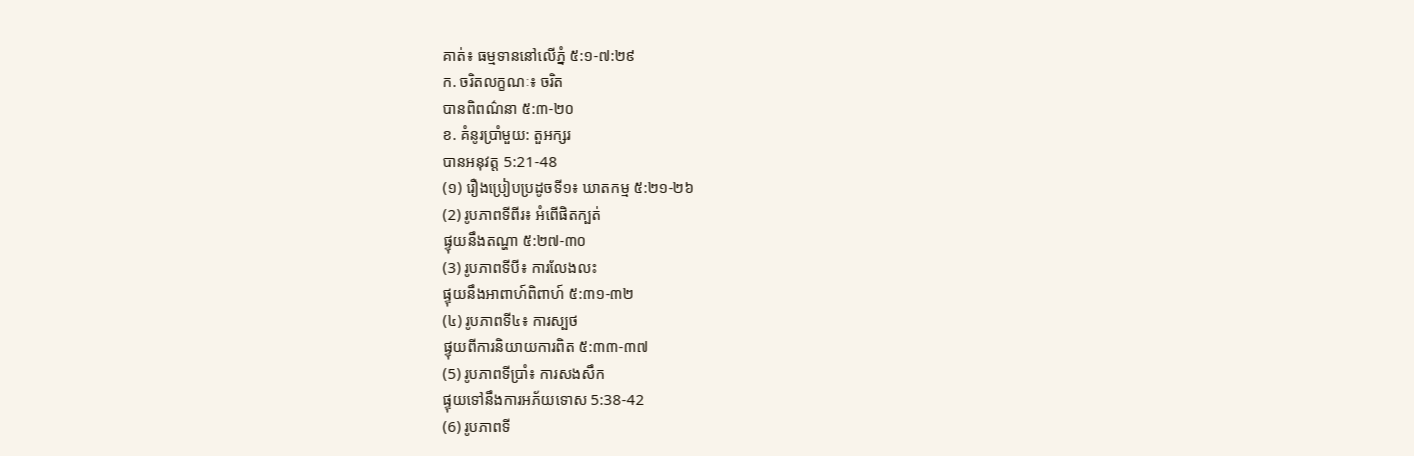គាត់៖ ធម្មទាននៅលើភ្នំ ៥:១-៧:២៩
ក. ចរិតលក្ខណៈ៖ ចរិត
បានពិពណ៌នា ៥:៣-២០
ខ. គំនូរប្រាំមួយ: តួអក្សរ
បានអនុវត្ត 5:21-48
(១) រឿងប្រៀបប្រដូចទី១៖ ឃាតកម្ម ៥:២១-២៦
(2) រូបភាពទីពីរ៖ អំពើផិតក្បត់
ផ្ទុយនឹងតណ្ហា ៥:២៧-៣០
(3) រូបភាពទីបី៖ ការលែងលះ
ផ្ទុយនឹងអាពាហ៍ពិពាហ៍ ៥:៣១-៣២
(៤) រូបភាពទី៤៖ ការស្បថ
ផ្ទុយពីការនិយាយការពិត ៥:៣៣-៣៧
(5) រូបភាពទីប្រាំ៖ ការសងសឹក
ផ្ទុយទៅនឹងការអភ័យទោស 5:38-42
(6) រូបភាពទី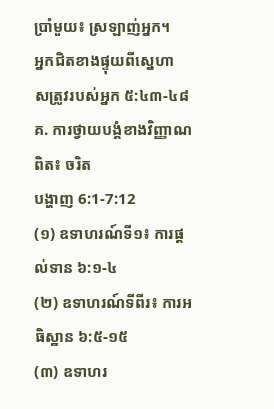ប្រាំមួយ៖ ស្រឡាញ់អ្នក។
អ្នកជិតខាងផ្ទុយពីស្នេហា
សត្រូវរបស់អ្នក ៥:៤៣-៤៨
គ. ការថ្វាយបង្គំខាងវិញ្ញាណពិត៖ ចរិត
បង្ហាញ 6:1-7:12
(១) ឧទាហរណ៍ទី១៖ ការផ្តល់ទាន ៦:១-៤
(២) ឧទាហរណ៍ទីពីរ៖ ការអធិស្ឋាន ៦:៥-១៥
(៣) ឧទាហរ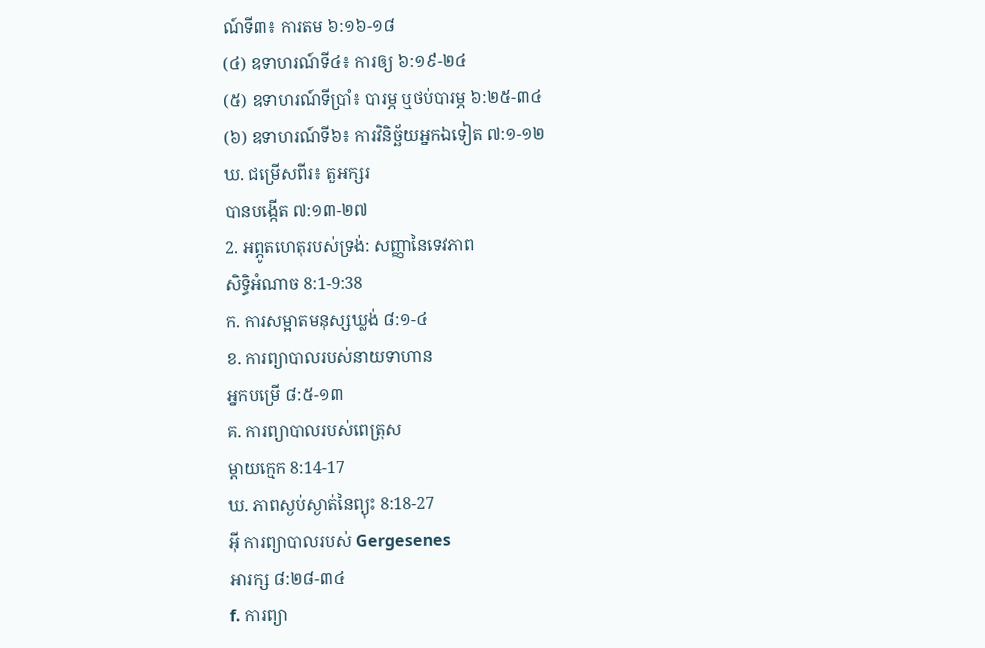ណ៍ទី៣៖ ការតម ៦:១៦-១៨
(៤) ឧទាហរណ៍ទី៤៖ ការឲ្យ ៦:១៩-២៤
(៥) ឧទាហរណ៍ទីប្រាំ៖ បារម្ភ ឬថប់បារម្ភ ៦:២៥-៣៤
(៦) ឧទាហរណ៍ទី៦៖ ការវិនិច្ឆ័យអ្នកឯទៀត ៧:១-១២
ឃ. ជម្រើសពីរ៖ តួអក្សរ
បានបង្កើត ៧:១៣-២៧
2. អព្ភូតហេតុរបស់ទ្រង់: សញ្ញានៃទេវភាព
សិទ្ធិអំណាច 8:1-9:38
ក. ការសម្អាតមនុស្សឃ្លង់ ៨:១-៤
ខ. ការព្យាបាលរបស់នាយទាហាន
អ្នកបម្រើ ៨:៥-១៣
គ. ការព្យាបាលរបស់ពេត្រុស
ម្ដាយក្មេក 8:14-17
ឃ. ភាពស្ងប់ស្ងាត់នៃព្យុះ 8:18-27
អ៊ី ការព្យាបាលរបស់ Gergesenes
អារក្ស ៨:២៨-៣៤
f. ការព្យា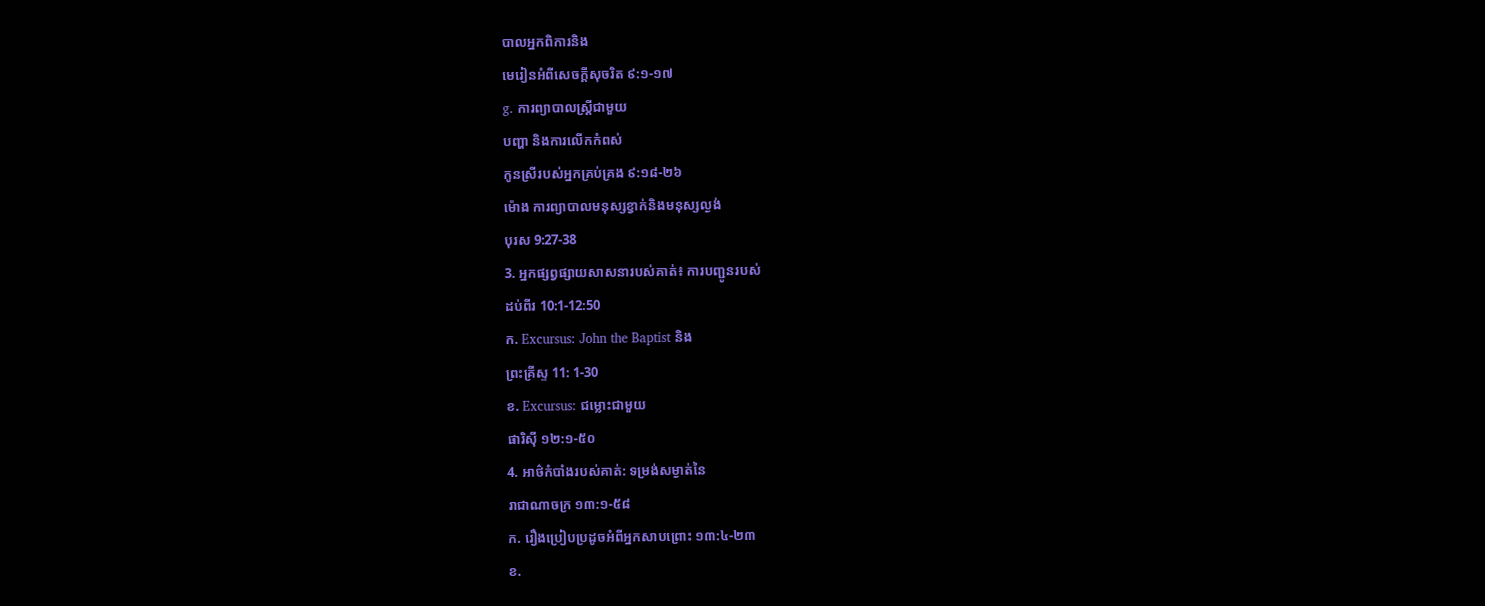បាលអ្នកពិការនិង
មេរៀនអំពីសេចក្ដីសុចរិត ៩:១-១៧
g. ការព្យាបាលស្ត្រីជាមួយ
បញ្ហា និងការលើកកំពស់
កូនស្រីរបស់អ្នកគ្រប់គ្រង ៩:១៨-២៦
ម៉ោង ការព្យាបាលមនុស្សខ្វាក់និងមនុស្សល្ងង់
បុរស 9:27-38
3. អ្នកផ្សព្វផ្សាយសាសនារបស់គាត់៖ ការបញ្ជូនរបស់
ដប់ពីរ 10:1-12:50
ក. Excursus: John the Baptist និង
ព្រះគ្រីស្ទ 11: 1-30
ខ. Excursus: ជម្លោះជាមួយ
ផារិស៊ី ១២:១-៥០
4. អាថ៌កំបាំងរបស់គាត់: ទម្រង់សម្ងាត់នៃ
រាជាណាចក្រ ១៣:១-៥៨
ក. រឿងប្រៀបប្រដូចអំពីអ្នកសាបព្រោះ ១៣:៤-២៣
ខ.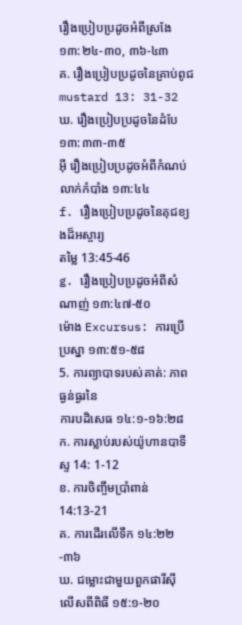រឿងប្រៀបប្រដូចអំពីស្រងែ ១៣:២៤-៣០, ៣៦-៤៣
គ. រឿងប្រៀបប្រដូចនៃគ្រាប់ពូជ mustard 13: 31-32
ឃ. រឿងប្រៀបប្រដូចនៃដំបែ ១៣:៣៣-៣៥
អ៊ី រឿងប្រៀបប្រដូចអំពីកំណប់លាក់កំបាំង ១៣:៤៤
f. រឿងប្រៀបប្រដូចនៃគុជខ្យងដ៏អស្ចារ្យ
តម្លៃ 13:45-46
g. រឿងប្រៀបប្រដូចអំពីសំណាញ់ ១៣:៤៧-៥០
ម៉ោង Excursus: ការប្រើប្រស្នា ១៣:៥១-៥៨
5. ការព្យាបាទរបស់គាត់: ភាពធ្ងន់ធ្ងរនៃ
ការបដិសេធ ១៤:១-១៦:២៨
ក. ការស្លាប់របស់យ៉ូហានបាទីស្ទ 14: 1-12
ខ. ការចិញ្ចឹមប្រាំពាន់ 14:13-21
គ. ការដើរលើទឹក ១៤:២២-៣៦
ឃ. ជម្លោះជាមួយពួកផារីស៊ី
លើសពីពិធី ១៥:១-២០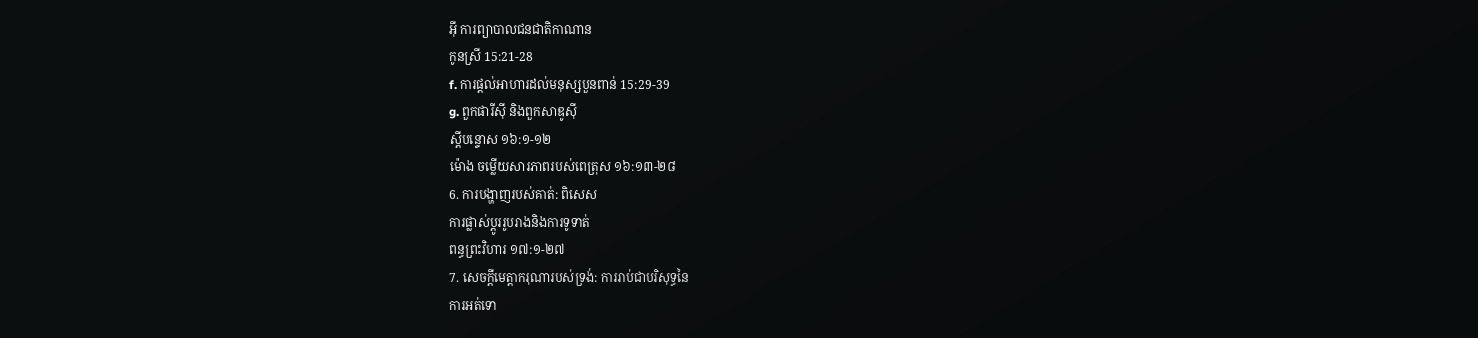អ៊ី ការព្យាបាលជនជាតិកាណាន
កូនស្រី 15:21-28
f. ការផ្តល់អាហារដល់មនុស្សបួនពាន់ 15:29-39
g. ពួកផារីស៊ី និងពួកសាឌូស៊ី
ស្ដីបន្ទោស ១៦:១-១២
ម៉ោង ចម្លើយសារភាពរបស់ពេត្រុស ១៦:១៣-២៨
6. ការបង្ហាញរបស់គាត់: ពិសេស
ការផ្លាស់ប្តូររូបរាងនិងការទូទាត់
ពន្ធព្រះវិហារ ១៧:១-២៧
7. សេចក្ដីមេត្ដាករុណារបស់ទ្រង់: ការរាប់ជាបរិសុទ្ធនៃ
ការអត់ទោ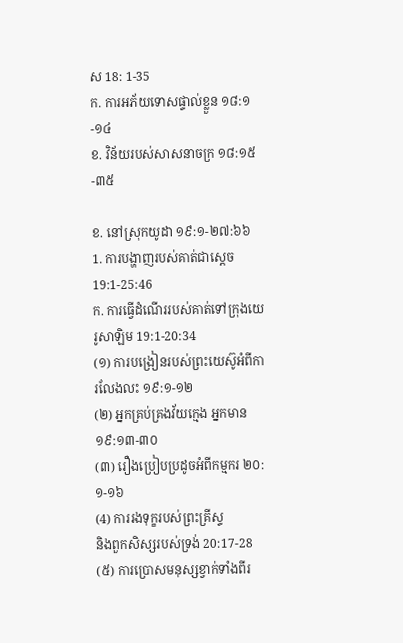ស 18: 1-35
ក. ការអភ័យទោសផ្ទាល់ខ្លួន ១៨:១-១៤
ខ. វិន័យរបស់សាសនាចក្រ ១៨:១៥-៣៥

ខ. នៅស្រុកយូដា ១៩:១-២៧:៦៦
1. ការបង្ហាញរបស់គាត់ជាស្តេច 19:1-25:46
ក. ការធ្វើដំណើររបស់គាត់ទៅក្រុងយេរូសាឡិម 19:1-20:34
(១) ការបង្រៀនរបស់ព្រះយេស៊ូអំពីការលែងលះ ១៩:១-១២
(២) អ្នកគ្រប់គ្រងវ័យក្មេង អ្នកមាន ១៩:១៣-៣០
(៣) រឿងប្រៀបប្រដូចអំពីកម្មករ ២០:១-១៦
(4) ការរងទុក្ខរបស់ព្រះគ្រីស្ទ
និងពួកសិស្សរបស់ទ្រង់ 20:17-28
(៥) ការប្រោសមនុស្សខ្វាក់ទាំងពីរ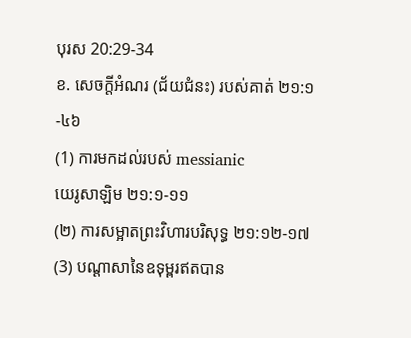បុរស 20:29-34
ខ. សេចក្តីអំណរ (ជ័យជំនះ) របស់គាត់ ២១:១-៤៦
(1) ការមកដល់របស់ messianic
យេរូសាឡិម ២១:១-១១
(២) ការសម្អាតព្រះវិហារបរិសុទ្ធ ២១:១២-១៧
(3) បណ្តាសានៃឧទុម្ពរឥតបាន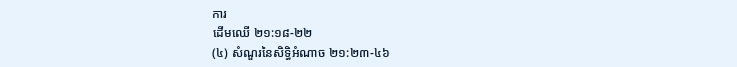ការ
ដើមឈើ ២១:១៨-២២
(៤) សំណួរនៃសិទ្ធិអំណាច ២១:២៣-៤៦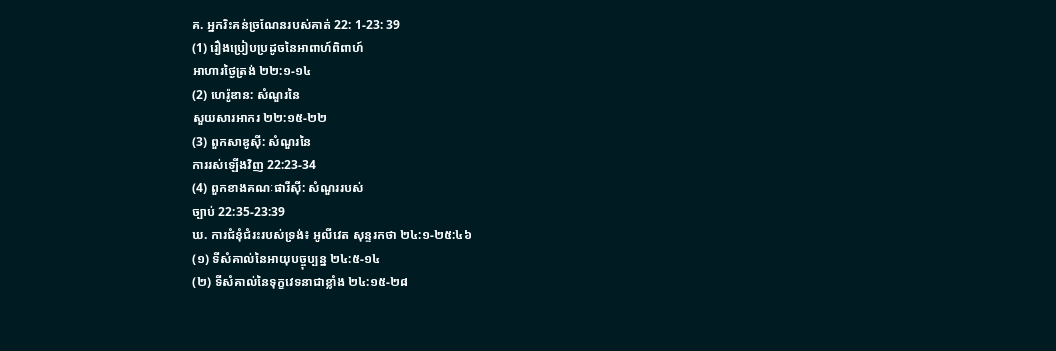គ. អ្នករិះគន់ច្រណែនរបស់គាត់ 22: 1-23: 39
(1) រឿងប្រៀបប្រដូចនៃអាពាហ៍ពិពាហ៍
អាហារថ្ងៃត្រង់ ២២:១-១៤
(2) ហេរ៉ូឌាន: សំណួរនៃ
សួយសារអាករ ២២:១៥-២២
(3) ពួកសាឌូស៊ី: សំណួរនៃ
ការរស់ឡើងវិញ 22:23-34
(4) ពួកខាងគណៈផារីស៊ី: សំណួររបស់
ច្បាប់ 22:35-23:39
ឃ. ការជំនុំជំរះរបស់ទ្រង់៖ អូលីវេត សុន្ទរកថា ២៤:១-២៥:៤៦
(១) ទីសំគាល់នៃអាយុបច្ចុប្បន្ន ២៤:៥-១៤
(២) ទីសំគាល់នៃទុក្ខវេទនាជាខ្លាំង ២៤:១៥-២៨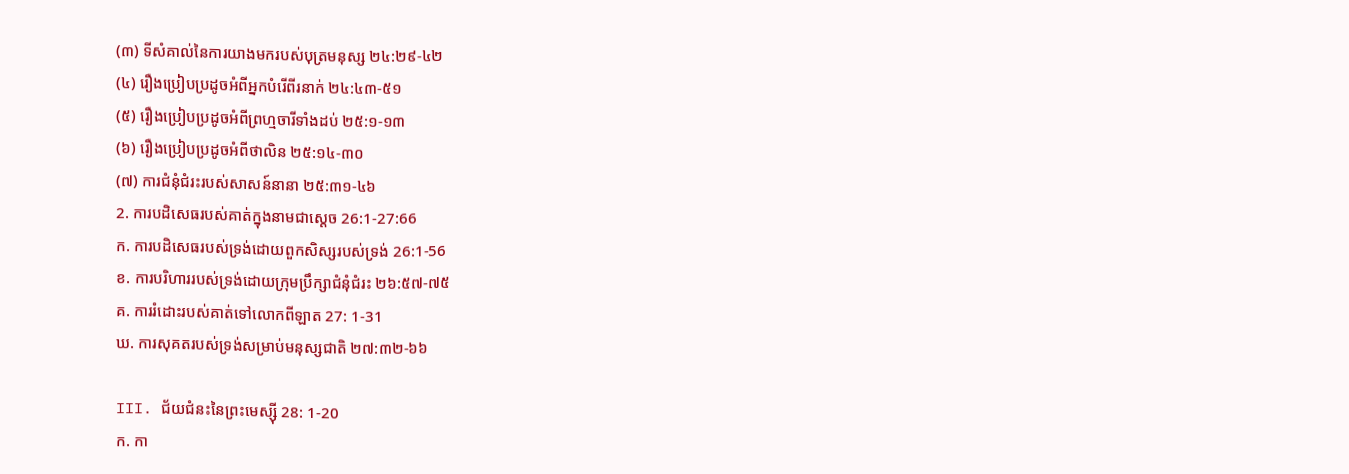(៣) ទីសំគាល់នៃការយាងមករបស់បុត្រមនុស្ស ២៤:២៩-៤២
(៤) រឿងប្រៀបប្រដូចអំពីអ្នកបំរើពីរនាក់ ២៤:៤៣-៥១
(៥) រឿងប្រៀបប្រដូចអំពីព្រហ្មចារីទាំងដប់ ២៥:១-១៣
(៦) រឿងប្រៀបប្រដូចអំពីថាលិន ២៥:១៤-៣០
(៧) ការជំនុំជំរះរបស់សាសន៍នានា ២៥:៣១-៤៦
2. ការបដិសេធរបស់គាត់ក្នុងនាមជាស្តេច 26:1-27:66
ក. ការបដិសេធរបស់ទ្រង់ដោយពួកសិស្សរបស់ទ្រង់ 26:1-56
ខ. ការបរិហាររបស់ទ្រង់ដោយក្រុមប្រឹក្សាជំនុំជំរះ ២៦:៥៧-៧៥
គ. ការរំដោះរបស់គាត់ទៅលោកពីឡាត 27: 1-31
ឃ. ការសុគតរបស់ទ្រង់សម្រាប់មនុស្សជាតិ ២៧:៣២-៦៦

III. ជ័យជំនះនៃព្រះមេស្ស៊ី 28: 1-20
ក. កា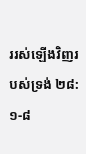ររស់ឡើងវិញរបស់ទ្រង់ ២៨:១-៨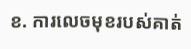ខ. ការលេចមុខរបស់គាត់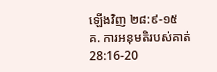ឡើងវិញ ២៨:៩-១៥
គ. ការអនុមតិរបស់គាត់ 28:16-20